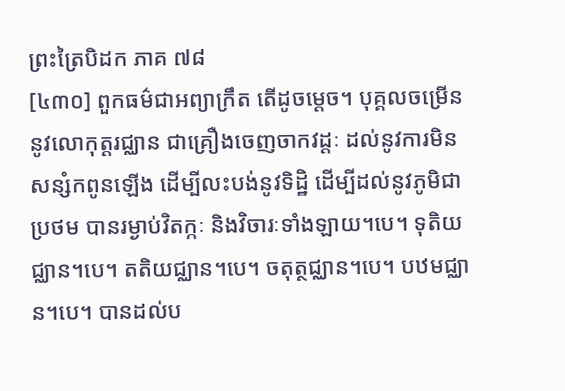ព្រះត្រៃបិដក ភាគ ៧៨
[៤៣០] ពួកធម៌ជាអព្យាក្រឹត តើដូចម្តេច។ បុគ្គលចម្រើននូវលោកុត្តរជ្ឈាន ជាគ្រឿងចេញចាកវដ្តៈ ដល់នូវការមិនសន្សំកពូនឡើង ដើម្បីលះបង់នូវទិដ្ឋិ ដើម្បីដល់នូវភូមិជាប្រថម បានរម្ងាប់វិតក្កៈ និងវិចារៈទាំងឡាយ។បេ។ ទុតិយជ្ឈាន។បេ។ តតិយជ្ឈាន។បេ។ ចតុត្ថជ្ឈាន។បេ។ បឋមជ្ឈាន។បេ។ បានដល់ប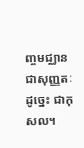ញ្ចមជ្ឈាន ជាសុញ្ញតៈ ដូច្នេះ ជាកុសល។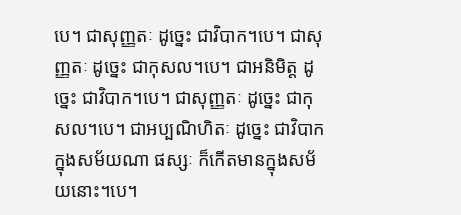បេ។ ជាសុញ្ញតៈ ដូច្នេះ ជាវិបាក។បេ។ ជាសុញ្ញតៈ ដូច្នេះ ជាកុសល។បេ។ ជាអនិមិត្ត ដូច្នេះ ជាវិបាក។បេ។ ជាសុញ្ញតៈ ដូច្នេះ ជាកុសល។បេ។ ជាអប្បណិហិតៈ ដូច្នេះ ជាវិបាក ក្នុងសម័យណា ផស្សៈ ក៏កើតមានក្នុងសម័យនោះ។បេ។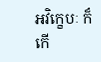អវិក្ខេបៈ ក៏កើ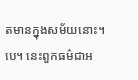តមានក្នុងសម័យនោះ។បេ។ នេះពួកធម៌ជាអ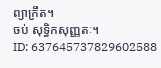ព្យាក្រឹត។
ចប់ សុទ្ធិកសុញ្ញតៈ។
ID: 637645737829602588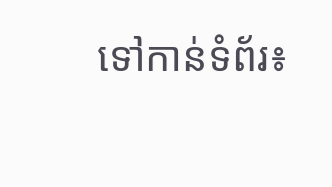ទៅកាន់ទំព័រ៖